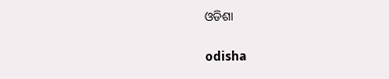ଓଡିଶା

odisha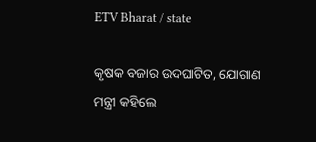ETV Bharat / state

କୃଷକ ବଜାର ଉଦଘାଟିତ, ଯୋଗାଣ ମନ୍ତ୍ରୀ କହିଲେ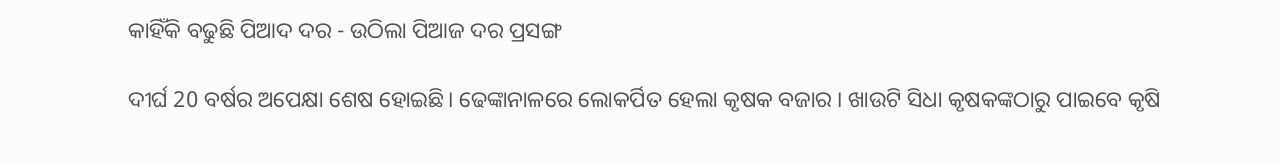କାହିଁକି ବଢୁଛି ପିଆଦ ଦର - ଉଠିଲା ପିଆଜ ଦର ପ୍ରସଙ୍ଗ

ଦୀର୍ଘ 20 ବର୍ଷର ଅପେକ୍ଷା ଶେଷ ହୋଇଛି। ଢେଙ୍କାନାଳରେ ଲୋକର୍ପିତ ହେଲା କୃଷକ ବଜାର । ଖାଉଟି ସିଧା କୃଷକଙ୍କଠାରୁ ପାଇବେ କୃଷି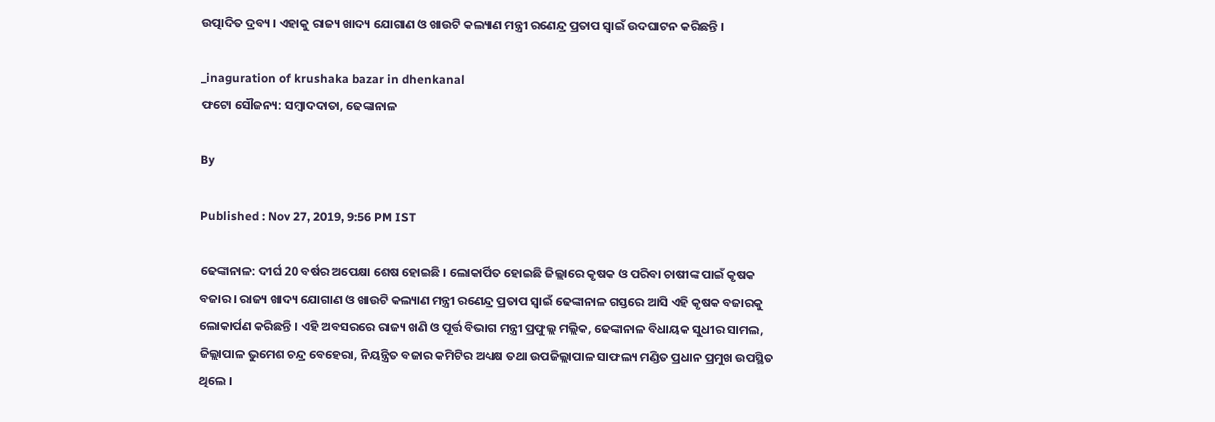ଉତ୍ପାଦିତ ଦ୍ରବ୍ୟ । ଏହାକୁ ରାଜ୍ୟ ଖାଦ୍ୟ ଯୋଗାଣ ଓ ଖାଉଟି କଲ୍ୟାଣ ମନ୍ତ୍ରୀ ରଣେନ୍ଦ୍ର ପ୍ରତାପ ସ୍ବାଇଁ ଉଦଘାଟନ କରିଛନ୍ତି ।

_inaguration of krushaka bazar in dhenkanal
ଫଟୋ ସୌଜନ୍ୟ: ସମ୍ବାଦଦାତା, ଢେଙ୍କାନାଳ

By

Published : Nov 27, 2019, 9:56 PM IST

ଢେଙ୍କାନାଳ: ଦୀର୍ଘ 20 ବର୍ଷର ଅପେକ୍ଷା ଶେଷ ହୋଇଛି । ଲୋକାର୍ପିତ ହୋଇଛି ଜିଲ୍ଲାରେ କୃଷକ ଓ ପରିବା ଚାଷୀଙ୍କ ପାଇଁ କୃଷକ ବଜାର । ରାଜ୍ୟ ଖାଦ୍ୟ ଯୋଗାଣ ଓ ଖାଉଟି କଲ୍ୟାଣ ମନ୍ତ୍ରୀ ରଣେନ୍ଦ୍ର ପ୍ରତାପ ସ୍ବାଇଁ ଢେଙ୍କାନାଳ ଗସ୍ତରେ ଆସି ଏହି କୃଷକ ବଜାରକୁ ଲୋକାର୍ପଣ କରିଛନ୍ତି । ଏହି ଅବସରରେ ରାଜ୍ୟ ଖଣି ଓ ପୂର୍ତ୍ତ ବିଭାଗ ମନ୍ତ୍ରୀ ପ୍ରଫୁଲ୍ଲ ମଲ୍ଲିକ, ଢେଙ୍କାନାଳ ବିଧାୟକ ସୁଧୀର ସାମଲ, ଜିଲ୍ଲାପାଳ ଭୁମେଶ ଚନ୍ଦ୍ର ବେହେରା, ନିୟନ୍ତ୍ରିତ ବଜାର କମିଟିର ଅଧ୍ୟକ୍ଷ ତଥା ଉପଜିଲ୍ଲାପାଳ ସାଫଲ୍ୟ ମଣ୍ଡିତ ପ୍ରଧାନ ପ୍ରମୁଖ ଉପସ୍ଥିତ ଥିଲେ ।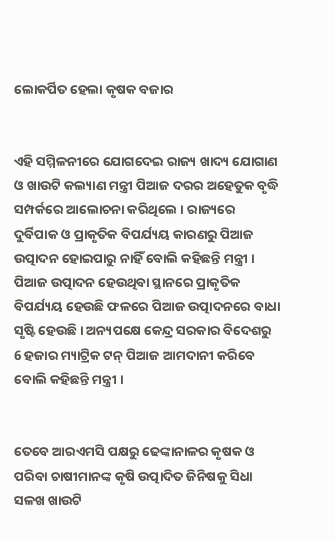ଲୋକର୍ପିତ ହେଲା କୃଷକ ବଜାର


ଏହି ସମ୍ମିଳନୀରେ ଯୋଗଦେଇ ରାଜ୍ୟ ଖାଦ୍ୟ ଯୋଗାଣ ଓ ଖାଉଟି କଲ୍ୟାଣ ମନ୍ତ୍ରୀ ପିଆଜ ଦରର ଅହେତୁକ ବୃଦ୍ଧି ସମ୍ପର୍କରେ ଆଲୋଚନା କରିଥିଲେ । ରାଜ୍ୟରେ ଦୁର୍ବିପାକ ଓ ପ୍ରାକୃତିକ ବିପର୍ଯ୍ୟୟ କାରଣରୁ ପିଆଜ ଉତ୍ପାଦନ ହୋଇପାରୁ ନାହିଁ ବୋଲି କହିଛନ୍ତି ମନ୍ତ୍ରୀ । ପିଆଜ ଉତ୍ପାଦନ ହେଉଥିବା ସ୍ଥାନରେ ପ୍ରାକୃତିକ ବିପର୍ଯ୍ୟୟ ହେଉଛି ଫଳରେ ପିଆଜ ଉତ୍ପାଦନରେ ବାଧା ସୃଷ୍ଟି ହେଉଛି । ଅନ୍ୟପକ୍ଷେ କେନ୍ଦ୍ର ସରକାର ବିଦେଶରୁ 6 ହଜାର ମ୍ୟାଟ୍ରିକ ଟନ୍ ପିଆଜ ଆମଦାନୀ କରିବେ ବୋଲି କହିଛନ୍ତି ମନ୍ତ୍ରୀ ।


ତେବେ ଆରଏମସି ପକ୍ଷରୁ ଢେଙ୍କାନାଳର କୃଷକ ଓ ପରିବା ଚାଷୀମାନଙ୍କ କୃଷି ଉତ୍ପାଦିତ ଜିନିଷକୁ ସିଧା ସଳଖ ଖାଉଟି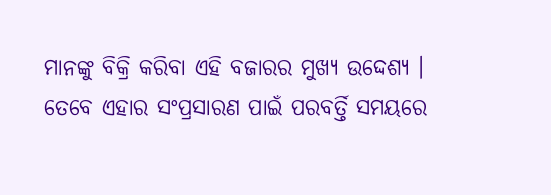ମାନଙ୍କୁ ବିକ୍ରି କରିବା ଏହି ବଜାରର ମୁଖ୍ୟ ଉଦ୍ଦେଶ୍ୟ । ତେବେ ଏହାର ସଂପ୍ରସାରଣ ପାଇଁ ପରବର୍ତ୍ତି ସମୟରେ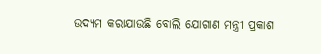ଉଦ୍ୟମ କରାଯାଉଛି ବୋଲି ଯୋଗାଣ ମନ୍ତ୍ରୀ ପ୍ରକାଶ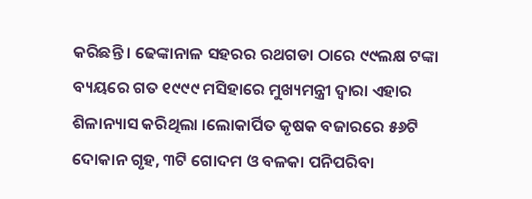କରିଛନ୍ତି । ଢେଙ୍କାନାଳ ସହରର ରଥଗଡା ଠାରେ ୯୯ଲକ୍ଷ ଟଙ୍କା ବ୍ୟୟରେ ଗତ ୧୯୯୯ ମସିହାରେ ମୁଖ୍ୟମନ୍ତ୍ରୀ ଦ୍ବାରା ଏହାର ଶିଳାନ୍ୟାସ କରିଥିଲା ।ଲୋକାର୍ପିତ କୃଷକ ବଜାରରେ ୫୬ଟି ଦୋକାନ ଗୃହ, ୩ଟି ଗୋଦମ ଓ ବଳକା ପନିପରିବା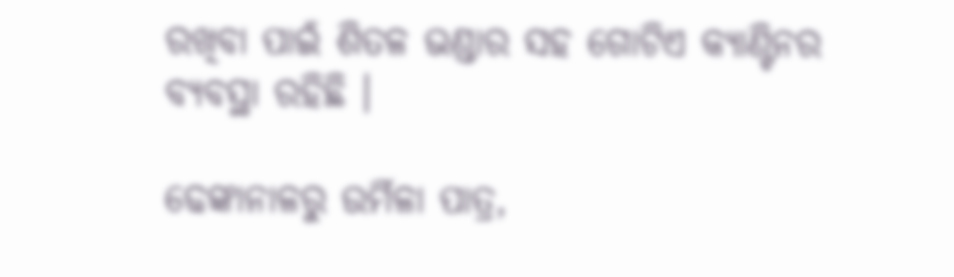ରଖିବା ପାଇଁ ଶିତଳ ଭଣ୍ଡାର ସହ ଗୋଟିଏ କ୍ୟାଣ୍ଟିନର ବ୍ୟବସ୍ଥା ରହିଛି ।

ଢେଙ୍କାନାଳରୁ ଉର୍ମିଳା ପାତ୍ର,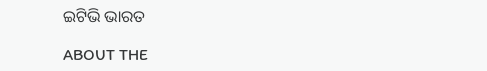ଇଟିଭି ଭାରତ

ABOUT THE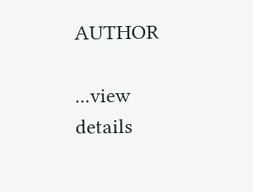AUTHOR

...view details